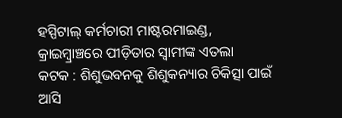ହସ୍ପିଟାଲ୍ କର୍ମଚାରୀ ମାଷ୍ଟରମାଇଣ୍ଡ, କ୍ରାଇମ୍ବ୍ରାଞ୍ଚରେ ପୀଡ଼ିତାର ସ୍ୱାମୀଙ୍କ ଏତଲା
କଟକ : ଶିଶୁଭବନକୁ ଶିଶୁକନ୍ୟାର ଚିକିତ୍ସା ପାଇଁ ଆସି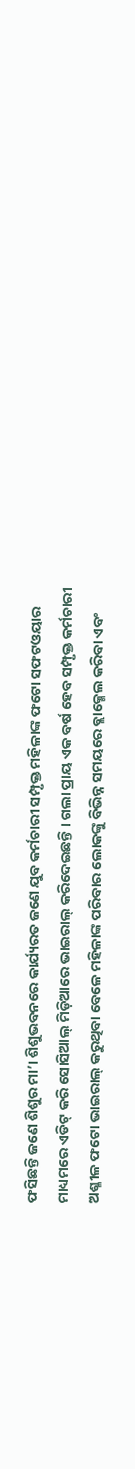ଫସିଛନ୍ତି ଜଣେ ଶିଶୁର ମା’। ଶିଶୁଭବନରେ କାର୍ଯ୍ୟରତ ଜଣେ ଯୁବ କର୍ମଚାରୀ ସମ୍ପୃକ୍ତ ମହିଳାଙ୍କ ଫଟୋ ସଫଟଓୟାର ମାଧ୍ୟମରେ ଏଡିଟ୍ କରି ସୋସିଆଲ୍ ମିଡ଼ିଆରେ ଭାଇରାଲ୍ କରିଦେଇଛନ୍ତି । ଗଲା ପ୍ରାୟ ଏକ ବର୍ଷ ହେବ ସମ୍ପୃକ୍ତ କର୍ମଚାରୀ ଅଶ୍ଳୀଳ ଫଟୋ ଭାଇରାଲ୍ କରୁଥିବା ବେଳେ ମହିଳାଙ୍କ ପରିବାର ଲୋକଙ୍କୁ ବିଭିନ୍ନ ସମୟରେ ବ୍ଲାକ୍ମେଲ କରିବା ଏବଂ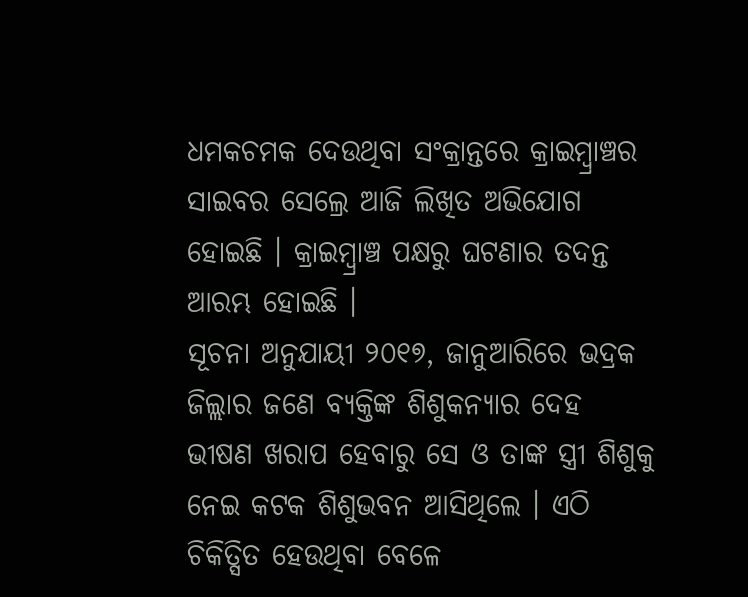ଧମକଚମକ ଦେଉଥିବା ସଂକ୍ରାନ୍ତରେ କ୍ରାଇମ୍ବ୍ରାଞ୍ଚର ସାଇବର ସେଲ୍ରେ ଆଜି ଲିଖିତ ଅଭିଯୋଗ ହୋଇଛି । କ୍ରାଇମ୍ବ୍ରାଞ୍ଚ ପକ୍ଷରୁ ଘଟଣାର ତଦନ୍ତ ଆରମ୍ଭ ହୋଇଛି ।
ସୂଚନା ଅନୁଯାୟୀ ୨୦୧୭, ଜାନୁଆରିରେ ଭଦ୍ରକ ଜିଲ୍ଲାର ଜଣେ ବ୍ୟକ୍ତିଙ୍କ ଶିଶୁକନ୍ୟାର ଦେହ ଭୀଷଣ ଖରାପ ହେବାରୁ ସେ ଓ ତାଙ୍କ ସ୍ତ୍ରୀ ଶିଶୁକୁ ନେଇ କଟକ ଶିଶୁଭବନ ଆସିଥିଲେ । ଏଠି ଚିକିତ୍ସିତ ହେଉଥିବା ବେଳେ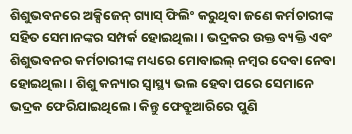ଶିଶୁଭବନରେ ଅକ୍ସିଜେନ୍ ଗ୍ୟାସ୍ ଫିଲିଂ କରୁଥିବା ଜଣେ କର୍ମଚାରୀଙ୍କ ସହିତ ସେମାନଙ୍କର ସମ୍ପର୍କ ହୋଇଥିଲା । ଭଦ୍ରକର ଉକ୍ତ ବ୍ୟକ୍ତି ଏବଂ ଶିଶୁଭବନର କର୍ମଚାରୀଙ୍କ ମଧ୍ୟରେ ମୋବାଇଲ୍ ନମ୍ବର ଦେବା ନେବା ହୋଇଥିଲା । ଶିଶୁ କନ୍ୟାର ସ୍ୱାସ୍ଥ୍ୟ ଭଲ ହେବା ପରେ ସେମାନେ ଭଦ୍ରକ ଫେରିଯାଇଥିଲେ। କିନ୍ତୁ ଫେବ୍ରୁଆରିରେ ପୁଣି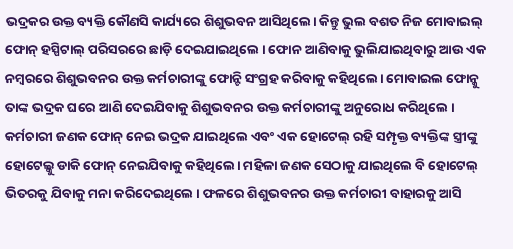ଭଦ୍ରକର ଉକ୍ତ ବ୍ୟକ୍ତି କୌଣସି କାର୍ଯ୍ୟରେ ଶିଶୁଭବନ ଆସିଥିଲେ। କିନ୍ତୁ ଭୁଲ ବଶତ ନିଜ ମୋବାଇଲ୍ ଫୋନ୍ ହସ୍ପିଟାଲ୍ ପରିସରରେ ଛାଡ଼ି ଦେଇଯାଇଥିଲେ । ଫୋନ ଆଣିବାକୁ ଭୁଲିଯାଇଥିବାରୁ ଆଉ ଏକ ନମ୍ବରରେ ଶିଶୁଭବନର ଉକ୍ତ କର୍ମଚାରୀଙ୍କୁ ଫୋନ୍ଟି ସଂଗ୍ରହ କରିବାକୁ କହିଥିଲେ। ମୋବାଇଲ ଫୋନ୍କୁ ତାଙ୍କ ଭଦ୍ରକ ଘରେ ଆଣି ଦେଇଯିବାକୁ ଶିଶୁଭବନର ଉକ୍ତ କର୍ମଚାରୀଙ୍କୁ ଅନୁରୋଧ କରିଥିଲେ ।
କର୍ମଚାରୀ ଜଣକ ଫୋନ୍ ନେଇ ଭଦ୍ରକ ଯାଇଥିଲେ ଏବଂ ଏକ ହୋଟେଲ୍ ରହି ସମ୍ପୃକ୍ତ ବ୍ୟକ୍ତିଙ୍କ ସ୍ତ୍ରୀଙ୍କୁ ହୋଟେଲ୍କୁ ଡାକି ଫୋନ୍ ନେଇଯିବାକୁ କହିଥିଲେ। ମହିଳା ଜଣକ ସେଠାକୁ ଯାଇଥିଲେ ବି ହୋଟେଲ୍ ଭିତରକୁ ଯିବାକୁ ମନା କରିଦେଇଥିଲେ । ଫଳରେ ଶିଶୁଭବନର ଉକ୍ତ କର୍ମଚାରୀ ବାହାରକୁ ଆସି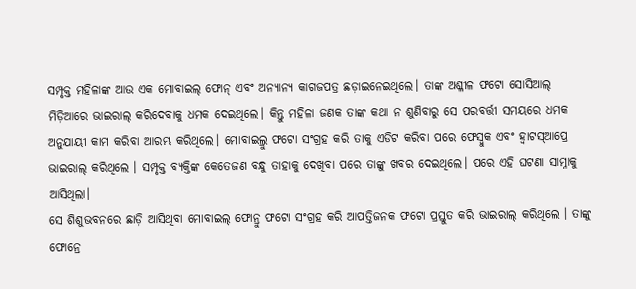ସମ୍ପୃକ୍ତ ମହିଳାଙ୍କ ଆଉ ଏକ ମୋବାଇଲ୍ ଫୋନ୍ ଏବଂ ଅନ୍ୟାନ୍ୟ କାଗଜପତ୍ର ଛଡ଼ାଇନେଇଥିଲେ। ତାଙ୍କ ଅଶ୍ଳୀଳ ଫଟୋ ସୋସିଆଲ୍ ମିଡ଼ିଆରେ ଭାଇରାଲ୍ କରିଦେବାକୁ ଧମକ ଦେଇଥିଲେ। କିନ୍ତୁ ମହିଳା ଜଣକ ତାଙ୍କ କଥା ନ ଶୁଣିବାରୁ ସେ ପରବର୍ତ୍ତୀ ସମୟରେ ଧମକ ଅନୁଯାୟୀ କାମ କରିବା ଆରମ୍ଭ କରିଥିଲେ। ମୋବାଇଲ୍ରୁ ଫଟୋ ସଂଗ୍ରହ କରି ତାକୁ ଏଡିଟ କରିବା ପରେ ଫେସ୍ବୁକ ଏବଂ ହ୍ଵାଟସ୍ଆପ୍ରେ ଭାଇରାଲ୍ କରିଥିଲେ । ସମ୍ପୃକ୍ତ ବ୍ୟକ୍ତିଙ୍କ କେତେଜଣ ବନ୍ଧୁ ତାହାକୁ ଦେଖିବା ପରେ ତାଙ୍କୁ ଖବର ଦେଇଥିଲେ। ପରେ ଏହି ଘଟଣା ସାମ୍ନାକୁ ଆସିଥିଲା।
ସେ ଶିଶୁଭବନରେ ଛାଡ଼ି ଆସିଥିବା ମୋବାଇଲ୍ ଫୋନ୍ରୁ ଫଟୋ ସଂଗ୍ରହ କରି ଆପତ୍ତିଜନକ ଫଟୋ ପ୍ରସ୍ତୁତ କରି ଭାଇରାଲ୍ କରିଥିଲେ । ତାଙ୍କୁ ଫୋନ୍ରେ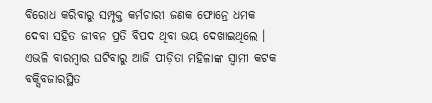ବିରୋଧ କରିବାରୁ ସମ୍ପୃକ୍ତ କର୍ମଚାରୀ ଜଣକ ଫୋନ୍ରେ ଧମକ ଦେବା ସହିତ ଜୀବନ ପ୍ରତି ବିପଦ ଥିବା ଭୟ ଦେଖାଇଥିଲେ । ଏଭଳି ବାରମ୍ବାର ଘଟିବାରୁ ଆଜି ପୀଡ଼ିତା ମହିଳାଙ୍କ ସ୍ୱାମୀ କଟକ ବକ୍ସିବଜାରସ୍ଥିତ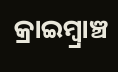କ୍ରାଇମ୍ବ୍ରାଞ୍ଚ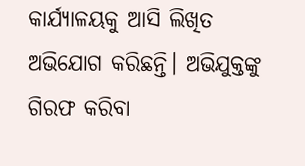କାର୍ଯ୍ୟାଳୟକୁ ଆସି ଲିଖିତ ଅଭିଯୋଗ କରିଛନ୍ତି। ଅଭିଯୁକ୍ତଙ୍କୁ ଗିରଫ କରିବା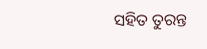ସହିତ ତୁରନ୍ତ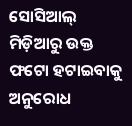ସୋସିଆଲ୍ ମିଡ଼ିଆରୁ ଉକ୍ତ ଫଟୋ ହଟାଇବାକୁ ଅନୁରୋଧ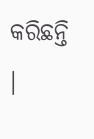କରିଛନ୍ତି ।